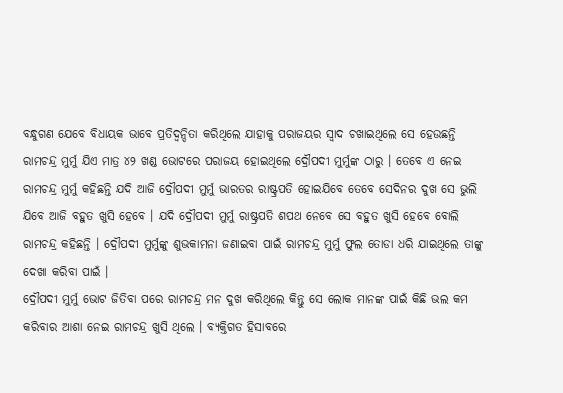ବନ୍ଧୁଗଣ ଯେବେ ବିଧାୟକ ଭାବେ ପ୍ରତିଦ୍ଵନ୍ଦିତା କରିଥିଲେ ଯାହାକୁ ପରାଜୟର ସ୍ଵାଦ ଚଖାଇଥିଲେ ସେ ହେଉଛନ୍ତି ରାମଚନ୍ଦ୍ର ମୁର୍ମୁ ଯିଏ ମାତ୍ର ୪୨ ଖଣ୍ଡ ଭୋଟରେ ପରାଜୟ ହୋଇଥିଲେ ଦ୍ରୌପଦୀ ମୁର୍ମୁଙ୍କ ଠାରୁ । ତେବେ ଏ ନେଇ ରାମଚନ୍ଦ୍ର ମୁର୍ମୁ କହିଛନ୍ତି ଯଦି ଆଜି ଦ୍ରୌପଦୀ ମୁର୍ମୁ ଭାରତର ରାଷ୍ଟ୍ରପତି ହୋଇଯିବେ ତେବେ ସେଦିନର ଦୁଖ ସେ ଭୁଲି ଯିବେ ଆଜି ବହୁତ ଖୁସି ହେବେ । ଯଦି ଦ୍ରୌପଦୀ ମୁର୍ମୁ ରାଷ୍ଟ୍ରପତି ଶପଥ ନେବେ ସେ ବହୁତ ଖୁସି ହେବେ ବୋଲି ରାମଚନ୍ଦ୍ର କହିଛନ୍ତି । ଦ୍ରୌପଦୀ ମୁର୍ମୁଙ୍କୁ ଶୁଭକାମନା ଜଣାଇବା ପାଇଁ ରାମଚନ୍ଦ୍ର ମୁର୍ମୁ ଫୁଲ ତୋଡା ଧରି ଯାଇଥିଲେ ତାଙ୍କୁ ଦେଖା କରିବା ପାଇଁ ।
ଦ୍ରୌପଦୀ ମୁର୍ମୁ ଭୋଟ ଜିତିବା ପରେ ରାମଚନ୍ଦ୍ର ମନ ଦୁଖ କରିଥିଲେ କିନ୍ତୁ ସେ ଲୋକ ମାନଙ୍କ ପାଇଁ କିଛି ଭଲ କମ କରିବାର ଆଶା ନେଇ ରାମଚନ୍ଦ୍ର ଖୁସି ଥିଲେ । ବ୍ୟକ୍ତିଗତ ହିସାବରେ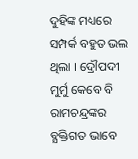ଦୁହିଙ୍କ ମଧ୍ୟରେ ସମ୍ପର୍କ ବହୁତ ଭଲ ଥିଲା । ଦ୍ରୌପଦୀ ମୁର୍ମୁ କେବେ ବି ରାମଚନ୍ଦ୍ରଙ୍କର ବ୍ଯକ୍ତିଗତ ଭାବେ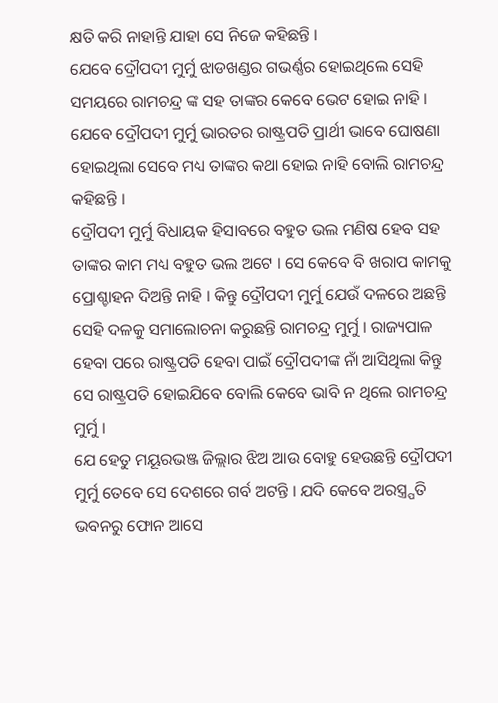କ୍ଷତି କରି ନାହାନ୍ତି ଯାହା ସେ ନିଜେ କହିଛନ୍ତି ।
ଯେବେ ଦ୍ରୌପଦୀ ମୁର୍ମୁ ଝାଡଖଣ୍ଡର ଗଭର୍ଣ୍ଣର ହୋଇଥିଲେ ସେହି ସମୟରେ ରାମଚନ୍ଦ୍ର ଙ୍କ ସହ ତାଙ୍କର କେବେ ଭେଟ ହୋଇ ନାହି । ଯେବେ ଦ୍ରୌପଦୀ ମୁର୍ମୁ ଭାରତର ରାଷ୍ଟ୍ରପତି ପ୍ରାର୍ଥୀ ଭାବେ ଘୋଷଣା ହୋଇଥିଲା ସେବେ ମଧ୍ୟ ତାଙ୍କର କଥା ହୋଇ ନାହି ବୋଲି ରାମଚନ୍ଦ୍ର କହିଛନ୍ତି ।
ଦ୍ରୌପଦୀ ମୁର୍ମୁ ବିଧାୟକ ହିସାବରେ ବହୁତ ଭଲ ମଣିଷ ହେବ ସହ ତାଙ୍କର କାମ ମଧ୍ୟ ବହୁତ ଭଲ ଅଟେ । ସେ କେବେ ବି ଖରାପ କାମକୁ ପ୍ରୋଶ୍ଚାହନ ଦିଅନ୍ତି ନାହି । କିନ୍ତୁ ଦ୍ରୌପଦୀ ମୁର୍ମୁ ଯେଉଁ ଦଳରେ ଅଛନ୍ତି ସେହି ଦଳକୁ ସମାଲୋଚନା କରୁଛନ୍ତି ରାମଚନ୍ଦ୍ର ମୁର୍ମୁ । ରାଜ୍ୟପାଳ ହେବା ପରେ ରାଷ୍ଟ୍ରପତି ହେବା ପାଇଁ ଦ୍ରୌପଦୀଙ୍କ ନାଁ ଆସିଥିଲା କିନ୍ତୁ ସେ ରାଷ୍ଟ୍ରପତି ହୋଇଯିବେ ବୋଲି କେବେ ଭାବି ନ ଥିଲେ ରାମଚନ୍ଦ୍ର ମୁର୍ମୁ ।
ଯେ ହେତୁ ମୟୂରଭଞ୍ଜ ଜିଲ୍ଲାର ଝିଅ ଆଉ ବୋହୁ ହେଉଛନ୍ତି ଦ୍ରୌପଦୀ ମୁର୍ମୁ ତେବେ ସେ ଦେଶରେ ଗର୍ବ ଅଟନ୍ତି । ଯଦି କେବେ ଅରସ୍ତ୍ର୍ପତି ଭବନରୁ ଫୋନ ଆସେ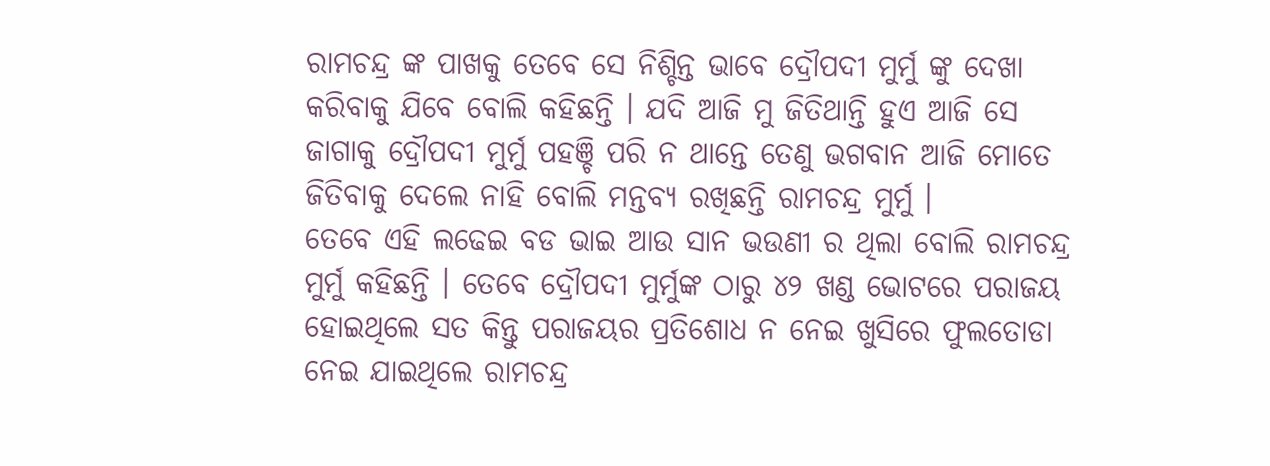ରାମଚନ୍ଦ୍ର ଙ୍କ ପାଖକୁ ତେବେ ସେ ନିଶ୍ଚିନ୍ତ ଭାବେ ଦ୍ରୌପଦୀ ମୁର୍ମୁ ଙ୍କୁ ଦେଖା କରିବାକୁ ଯିବେ ବୋଲି କହିଛନ୍ତି । ଯଦି ଆଜି ମୁ ଜିତିଥାନ୍ତି ହୁଏ ଆଜି ସେ ଜାଗାକୁ ଦ୍ରୌପଦୀ ମୁର୍ମୁ ପହଞ୍ଚି ପରି ନ ଥାନ୍ତେ ତେଣୁ ଭଗବାନ ଆଜି ମୋତେ ଜିତିବାକୁ ଦେଲେ ନାହି ବୋଲି ମନ୍ତବ୍ୟ ରଖିଛନ୍ତି ରାମଚନ୍ଦ୍ର ମୁର୍ମୁ ।
ତେବେ ଏହି ଲଢେଇ ବଡ ଭାଇ ଆଉ ସାନ ଭଉଣୀ ର ଥିଲା ବୋଲି ରାମଚନ୍ଦ୍ର ମୁର୍ମୁ କହିଛନ୍ତି । ତେବେ ଦ୍ରୌପଦୀ ମୁର୍ମୁଙ୍କ ଠାରୁ ୪୨ ଖଣ୍ଡ ଭୋଟରେ ପରାଜୟ ହୋଇଥିଲେ ସତ କିନ୍ତୁ ପରାଜୟର ପ୍ରତିଶୋଧ ନ ନେଇ ଖୁସିରେ ଫୁଲତୋଡା ନେଇ ଯାଇଥିଲେ ରାମଚନ୍ଦ୍ର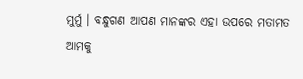ମୁର୍ମୁ । ବନ୍ଧୁଗଣ ଆପଣ ମାନଙ୍କର ଏହା ଉପରେ ମତାମତ ଆମକୁ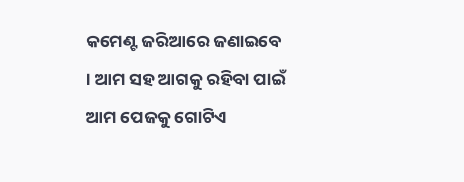କମେଣ୍ଟ ଜରିଆରେ ଜଣାଇବେ । ଆମ ସହ ଆଗକୁ ରହିବା ପାଇଁ ଆମ ପେଜକୁ ଗୋଟିଏ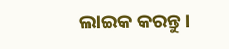ଲାଇକ କରନ୍ତୁ ।